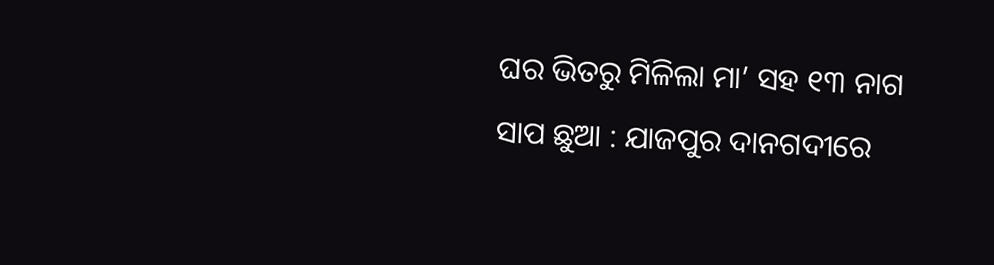ଘର ଭିତରୁ ମିଳିଲା ମା’ ସହ ୧୩ ନାଗ ସାପ ଛୁଆ : ଯାଜପୁର ଦାନଗଦୀରେ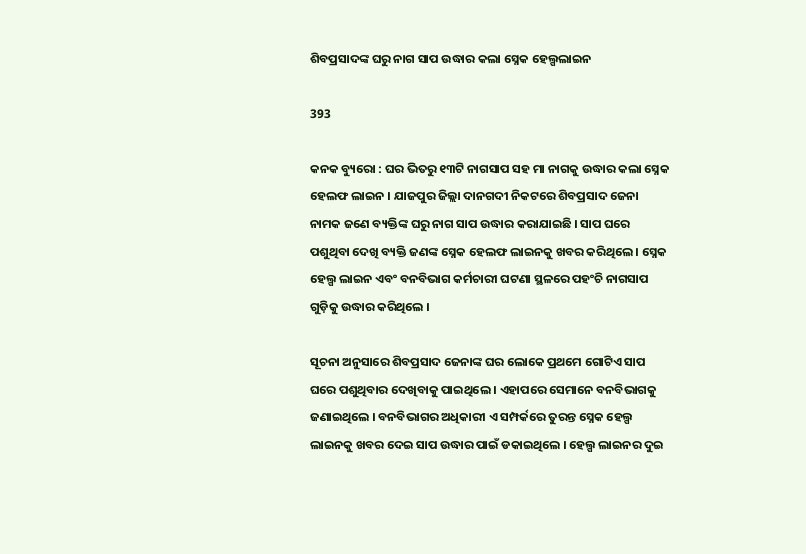ଶିବପ୍ରସାଦଙ୍କ ଘରୁ ନାଗ ସାପ ଉଦ୍ଧାର କଲା ସ୍ନେକ ହେଲ୍ପଲାଇନ

393

କନକ ବ୍ୟୁରୋ : ଘର ଭିତରୁ ୧୩ଟି ନାଗସାପ ସହ ମା ନାଗକୁ ଉଦ୍ଧାର କଲା ସ୍ନେକ ହେଲଫ ଲାଇନ । ଯାଜପୁର ଜିଲ୍ଲା ଦାନଗଦୀ ନିକଟରେ ଶିବପ୍ରସାଦ ଜେନା ନାମକ ଜଣେ ବ୍ୟକ୍ତିଙ୍କ ଘରୁ ନାଗ ସାପ ଉଦ୍ଧାର କରାଯାଇଛି । ସାପ ଘରେ ପଶୁଥିବା ଦେଖି ବ୍ୟକ୍ତି ଜଣଙ୍କ ସ୍ନେକ ହେଲଫ ଲାଇନକୁ ଖବର କରିଥିଲେ । ସ୍ନେକ ହେଲ୍ପ ଲାଇନ ଏବଂ ବନବିଭାଗ କର୍ମଚାରୀ ଘଟଣା ସ୍ଥଳରେ ପହଂଚି ନାଗସାପ ଗୁଡ଼ିକୁ ଉଦ୍ଧାର କରିଥିଲେ ।

ସୂଚନା ଅନୁସାରେ ଶିବପ୍ରସାଦ ଜେନାଙ୍କ ଘର ଲୋକେ ପ୍ରଥମେ ଗୋଟିଏ ସାପ ଘରେ ପଶୁଥିବାର ଦେଖିବାକୁ ପାଇଥିଲେ । ଏହାପରେ ସେମାନେ ବନବିଭାଗକୁ ଜଣାଇଥିଲେ । ବନବିଭାଗର ଅଧିକାରୀ ଏ ସମ୍ପର୍କରେ ତୁରନ୍ତ ସ୍ନେକ ହେଲ୍ପ ଲାଇନକୁ ଖବର ଦେଇ ସାପ ଉଦ୍ଧାର ପାଇଁ ଡକାଇଥିଲେ । ହେଲ୍ପ ଲାଇନର ଦୁଇ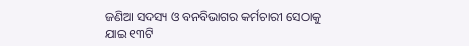ଜଣିଆ ସଦସ୍ୟ ଓ ବନବିଭାଗର କର୍ମଚାରୀ ସେଠାକୁ ଯାଇ ୧୩ଟି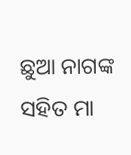ଛୁଆ ନାଗଙ୍କ ସହିତ ମା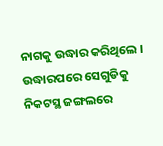ନାଗକୁ ଉଦ୍ଧାର କରିଥିଲେ । ଉଦ୍ଧାରପରେ ସେଗୁଡିକୁ ନିକଟସ୍ଥ ଜଙ୍ଗଲରେ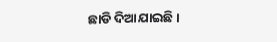ଛାଡି ଦିଆଯାଇଛି ।